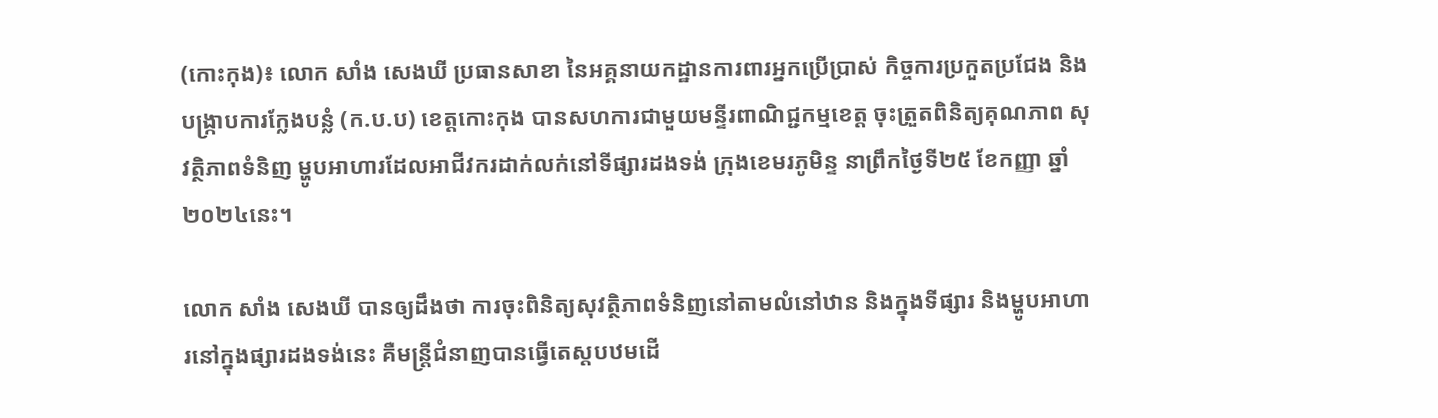(កោះកុង)៖ លោក សាំង សេងឃី ប្រធានសាខា នៃអគ្គនាយកដ្ឋានការពារអ្នកប្រើប្រាស់ កិច្ចការប្រកួតប្រជែង និងបង្ក្រាបការក្លែងបន្លំ (ក.ប.ប) ខេត្តកោះកុង បានសហការជាមួយមន្ទីរពាណិជ្ជកម្មខេត្ត ចុះត្រួតពិនិត្យគុណភាព សុវត្ថិភាពទំនិញ ម្ហូបអាហារដែលអាជីវករដាក់លក់នៅទីផ្សារដងទង់ ក្រុងខេមរភូមិន្ទ នាព្រឹកថ្ងៃទី២៥ ខែកញ្ញា ឆ្នាំ២០២៤នេះ។

លោក សាំង សេងឃី បានឲ្យដឹងថា ការចុះពិនិត្យសុវត្ថិភាពទំនិញនៅតាមលំនៅឋាន និងក្នុងទីផ្សារ និងម្ហូបអាហារនៅក្នុងផ្សារដងទង់នេះ គឺមន្ត្រីជំនាញបានធ្វើតេស្តបឋមដើ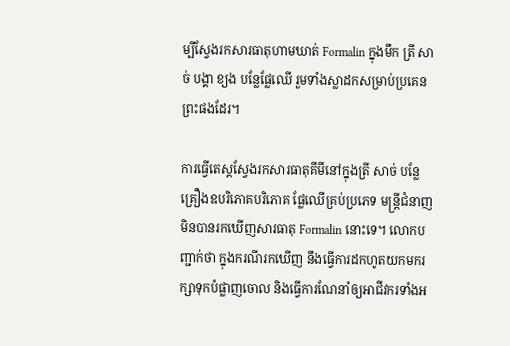ម្បីស្វែងរកសារធាតុហាមឃាត់ Formalin ក្នុងមឹក ត្រី សាច់ បង្គា ខ្យង បន្លែផ្លែឈើ រួមទាំងស្លាដកសម្រាប់ប្រគេនព្រះផងដែរ។

ការធ្វើតេស្តស្វែងរកសារធាតុគីមីនៅក្នុងត្រី សាច់ បន្លែ គ្រឿងឧបរិភោគបរិភោគ ផ្លែឈើគ្រប់ប្រភេទ មន្ត្រីជំនាញមិនបានរកឃើញសារធាតុ Formalin នោះទេ។ លោកបញ្ជាក់ថា ក្នុងករណីរកឃើញ នឹងធ្វើការដកហូតយកមករក្សាទុកបំផ្លាញចោល និងធ្វើការណែនាំឲ្យអាជីវករទាំងអ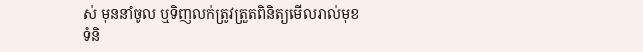ស់ មុននាំចូល ឬទិញលក់ត្រូវត្រួតពិនិត្យមើលរាល់មុខទំនិ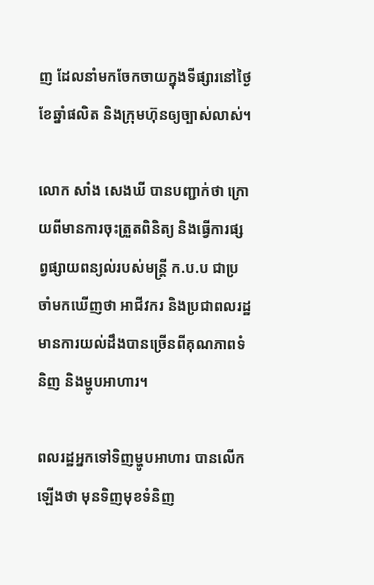ញ ដែលនាំមកចែកចាយក្នុងទីផ្សារនៅថ្ងៃខែឆ្នាំផលិត និងក្រុមហ៊ុនឲ្យច្បាស់លាស់។

លោក សាំង សេងឃី បានបញ្ជាក់ថា ក្រោយពីមានការចុះត្រួតពិនិត្យ និងធ្វើការផ្សព្វផ្សាយពន្យល់របស់មន្ត្រី ក.ប.ប ជាប្រចាំមកឃើញថា អាជីវករ និងប្រជាពលរដ្ឋមានការយល់ដឹងបានច្រើនពីគុណភាពទំនិញ និងម្ហូបអាហារ។

ពលរដ្ឋអ្នកទៅទិញម្ហូបអាហារ បានលើកឡើងថា មុនទិញមុខទំនិញ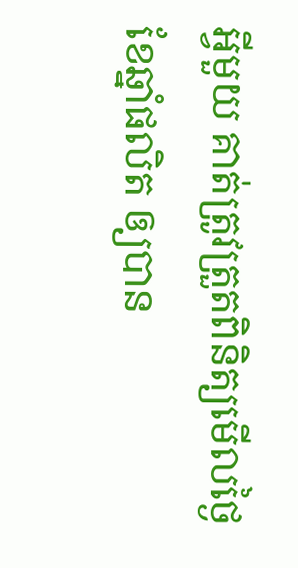អ្វីមួយ គាត់ត្រូវត្រួតពិនិត្យមើលថ្ងៃខែឆ្នាំផលិត ឲ្យបាន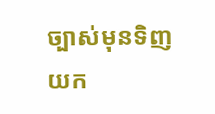ច្បាស់មុនទិញយក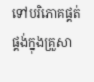ទៅបរិភោគផ្គត់ផ្គង់ក្នុងគ្រួសា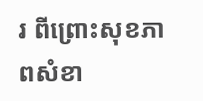រ ពីព្រោះសុខភាពសំខា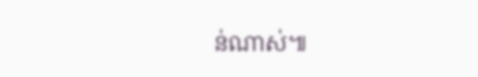ន់ណាស់៕